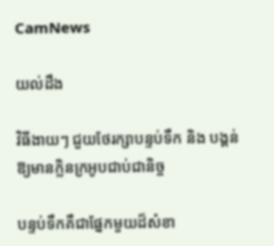CamNews

យល់ដឹង

វិធីងាយៗ ជួយថែរក្សាបន្ទប់ទឹក និង បង្គន់ ឱ្យមានក្លិនក្រអូបជាប់ជានិច្ច

បន្ទប់ទឹកគឺជាផ្នែកមួយដ៏សំខា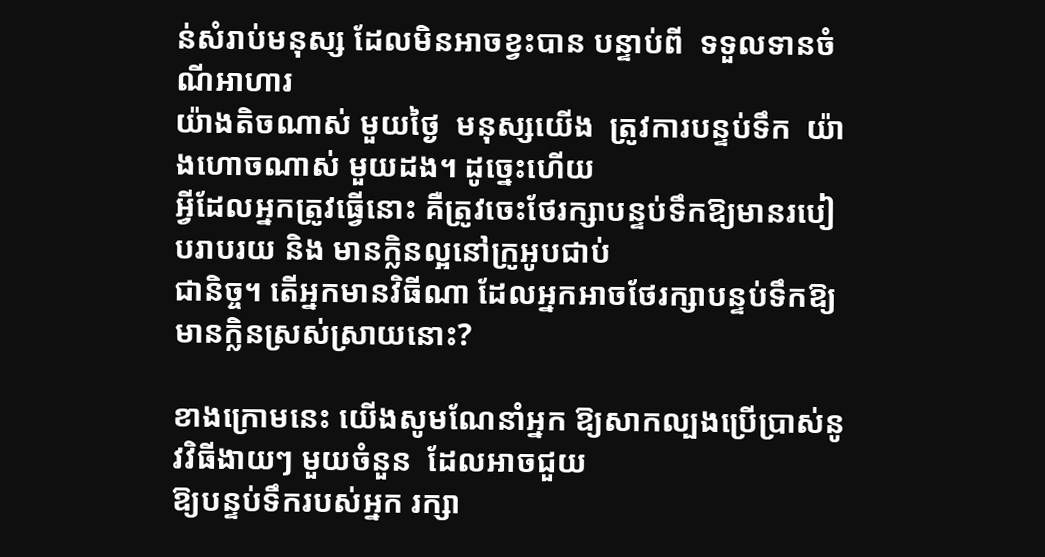ន់សំរាប់មនុស្ស ដែលមិនអាចខ្វះបាន បន្ទាប់ពី  ទទួលទានចំណីអាហារ
យ៉ាងតិចណាស់ មួយថ្ងៃ  មនុស្សយើង  ត្រូវការបន្ទប់ទឹក  យ៉ាងហោចណាស់ មួយដង។ ដូច្នេះហើយ
អ្វីដែលអ្នកត្រូវធ្វើនោះ គឺត្រូវចេះថែរក្សាបន្ទប់ទឹកឱ្យមានរបៀបរាបរយ និង មានក្លិនល្អនៅក្រូអូបជាប់
ជានិច្ច។ តើអ្នកមានវិធីណា ដែលអ្នកអាចថែរក្សាបន្ទប់ទឹកឱ្យមានក្លិនស្រស់ស្រាយនោះ?

ខាងក្រោមនេះ យើងសូមណែនាំអ្នក ឱ្យសាកល្បងប្រើប្រាស់នូវវិធីងាយៗ មួយចំនួន  ដែលអាចជួយ
ឱ្យបន្ទប់ទឹករបស់អ្នក រក្សា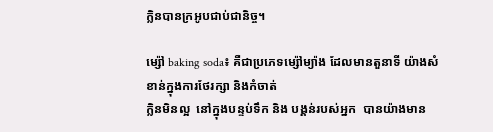ក្លិនបានក្រអូបជាប់ជានិច្ច។

ម្ស៉ៅ baking soda៖ គឺជាប្រភេទម្ស៉ៅម្យ៉ាង ដែលមានតួនាទី យ៉ាងសំខាន់ក្នុងការថែរក្សា និងកំចាត់
ក្លិនមិនល្អ  នៅក្នុងបន្ទប់ទឹក និង បង្គន់របស់អ្នក  បានយ៉ាងមាន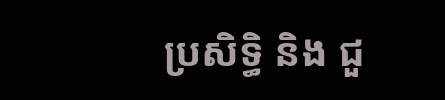ប្រសិទ្ធិ និង ជួ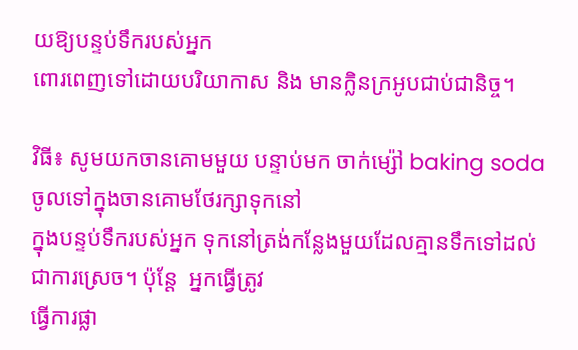យឱ្យបន្ទប់ទឹករបស់អ្នក
ពោរពេញទៅដោយបរិយាកាស និង មានក្លិនក្រអូបជាប់ជានិច្ច។

វិធី៖ សូមយកចានគោមមួយ បន្ទាប់មក ចាក់ម្ស៉ៅ baking soda ចូលទៅក្នុងចានគោមថែរក្សាទុកនៅ
ក្នុងបន្ទប់ទឹករបស់អ្នក ទុកនៅត្រង់កន្លែងមួយដែលគ្មានទឹកទៅដល់  ជាការស្រេច។ ប៉ុន្តែ  អ្នកធ្វើត្រូវ
ធ្វើការផ្លា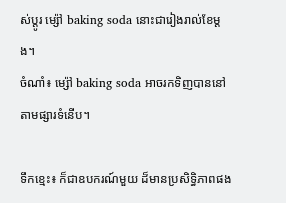ស់ប្តូរ ម្ស៉ៅ baking soda នោះជារៀងរាល់ខែម្តង។
ចំណាំ៖ ម្ស៉ៅ baking soda អាចរកទិញបាននៅតាមផ្សារទំនើប។

ទឹកខ្មេះ៖ ក៏ជាឧបករណ៍មួយ ដ៏មានប្រសិទ្ធិភាពផង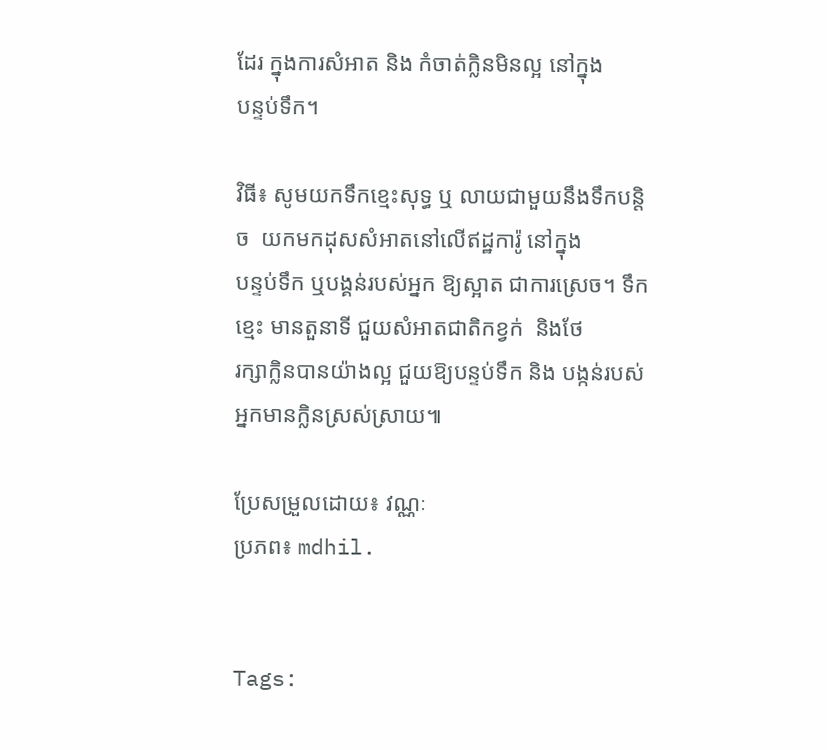ដែរ ក្នុងការសំអាត និង កំចាត់ក្លិនមិនល្អ នៅក្នុង
បន្ទប់ទឹក។

វិធី៖ សូមយកទឹកខ្មេះសុទ្ធ ឬ លាយជាមួយនឹងទឹកបន្តិច  យកមកដុសសំអាតនៅលើឥដ្ឋការ៉ូ នៅក្នុង
បន្ទប់ទឹក ឬបង្គន់របស់អ្នក ឱ្យស្អាត ជាការស្រេច។ ទឹកខ្មេះ មានតួនាទី ជួយសំអាតជាតិកខ្វក់  និងថែ
រក្សាក្លិនបានយ៉ាងល្អ ជួយឱ្យបន្ទប់ទឹក និង បង្កន់របស់អ្នកមានក្លិនស្រស់ស្រាយ៕

ប្រែសម្រួលដោយ៖ វណ្ណៈ
ប្រភព៖ mdhil.


Tags: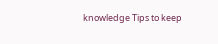knowledge Tips to keep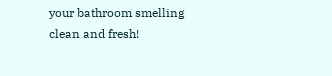your bathroom smelling clean and fresh!